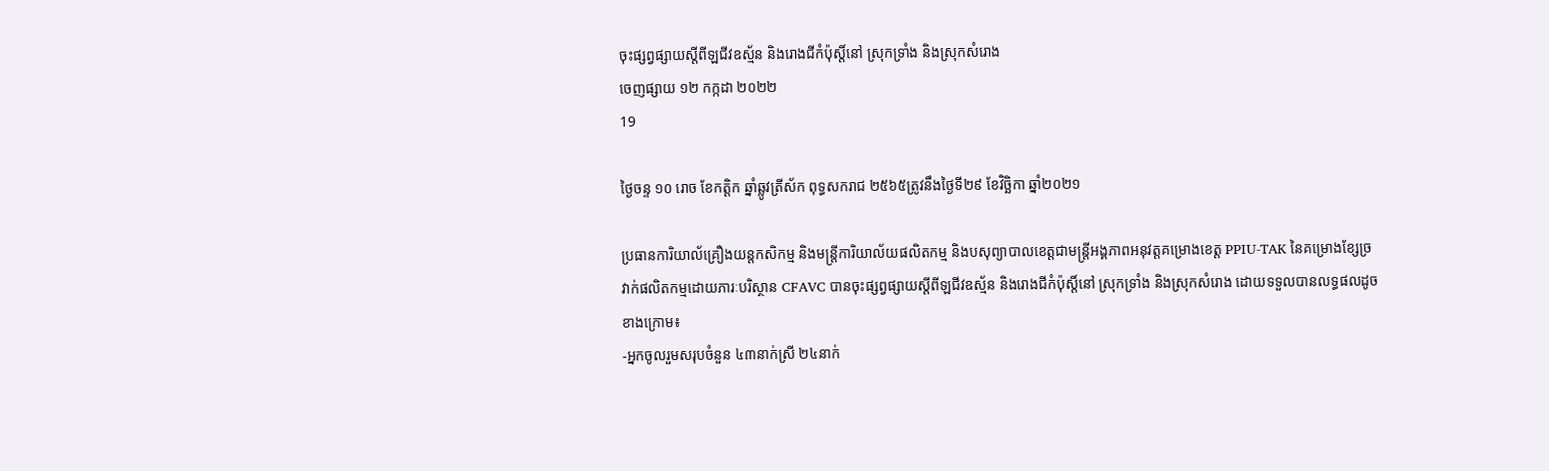ចុះផ្សព្វផ្សាយស្ដីពីឡជីវឧស្ម័ន និងរោងជីកំប៉ុស្តិ៍នៅ ស្រុកទ្រាំង និងស្រុកសំរោង
ចេញផ្សាយ ១២ កក្កដា ២០២២
19

ថ្ងៃចន្ទ ១០ រោច ខែកត្តិក ឆ្នាំឆ្លូវត្រីស័ក ពុទ្ធសករាជ ២៥៦៥ត្រូវនឹងថ្ងៃទី២៩ ខែវិច្ឆិកា ឆ្នាំ២០២១

ប្រធានការិយាល័គ្រឿងយន្តកសិកម្ម និងមន្ត្រីការិយាល័យផលិតកម្ម និងបសុព្យាបាលខេត្តជាមន្ត្រីអង្គភាពអនុវត្តគម្រោងខេត្ត PPIU-TAK នៃគម្រោងខ្សែច្រវាក់ផលិតកម្មដោយភារៈបរិស្ថាន CFAVC បានចុះផ្សព្វផ្សាយស្ដីពីឡជីវឧស្ម័ន និងរោងជីកំប៉ុស្តិ៍នៅ ស្រុកទ្រាំង និងស្រុកសំរោង ដោយទទួលបានលទ្ធផលដូចខាងក្រោម៖
-អ្នកចូលរួមសរុបចំនួន ៤៣នាក់ស្រី ២៤នាក់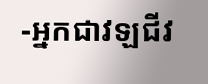-អ្នកជាវឡជីវ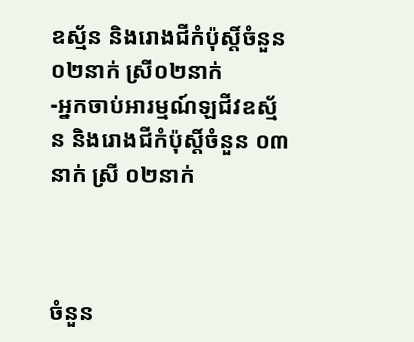ឧស្ម័ន និងរោងជីកំប៉ុស្តិ៍ចំនួន ០២នាក់ ស្រី០២នាក់
-អ្នកចាប់អារម្មណ៍ឡជីវឧស្ម័ន និងរោងជីកំប៉ុស្ដិ៍ចំនួន ០៣នាក់ ស្រី ០២នាក់



ចំនួន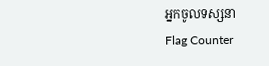អ្នកចូលទស្សនា
Flag Counter